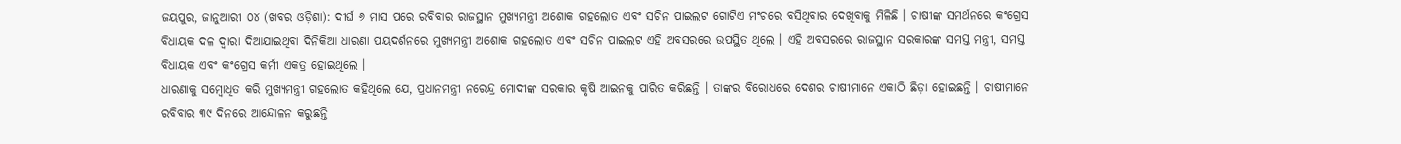ଜୟପୁର, ଜାନୁଆରୀ ୦୪ (ଖବର ଓଡ଼ିଶା): ଦୀର୍ଘ ୬ ମାସ ପରେ ରବିବାର ରାଜସ୍ଥାନ ମୁଖ୍ୟମନ୍ତ୍ରୀ ଅଶୋକ ଗହଲୋତ ଏବଂ ସଚିନ ପାଇଲଟ ଗୋଟିଏ ମଂଚରେ ବସିଥିବାର ଦେଖିବାକୁ ମିଳିଛି । ଚାଷୀଙ୍କ ସମର୍ଥନରେ କଂଗ୍ରେସ ବିଧାୟକ ଦଳ ଦ୍ୱାରା ଦିଆଯାଇଥିବା ଦିନିକିଆ ଧାରଣା ପୟଦର୍ଶନରେ ମୁଖ୍ୟମନ୍ତ୍ରୀ ଅଶୋକ ଗହଲୋତ ଏବଂ ସଚିନ ପାଇଲଟ ଏହି ଅବସରରେ ଉପସ୍ଥିତ ଥିଲେ । ଏହି ଅବସରରେ ରାଜସ୍ଥାନ ସରକାରଙ୍କ ସମସ୍ତ ମନ୍ତ୍ରୀ, ସମସ୍ତ ବିଧାୟକ ଏବଂ କଂଗ୍ରେସ କର୍ମୀ ଏକତ୍ର ହୋଇଥିଲେ ।
ଧାରଣାକୁ ସମ୍ବୋଧିତ କରି ମୁଖ୍ୟମନ୍ତ୍ରୀ ଗହଲୋତ କହିଥିଲେ ଯେ, ପ୍ରଧାନମନ୍ତ୍ରୀ ନରେନ୍ଦ୍ର ମୋଦୀଙ୍କ ସରକାର କୃଷି ଆଇନକୁ ପାରିତ କରିଛନ୍ତି । ତାଙ୍କର ବିରୋଧରେ ଦେଶର ଚାଷୀମାନେ ଏକାଠି ଛିଡ଼ା ହୋଇଛନ୍ତି । ଚାଷୀମାନେ ରବିବାର ୩୯ ଦିନରେ ଆନ୍ଦୋଳନ କରୁଛନ୍ତି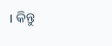। କିନ୍ତୁ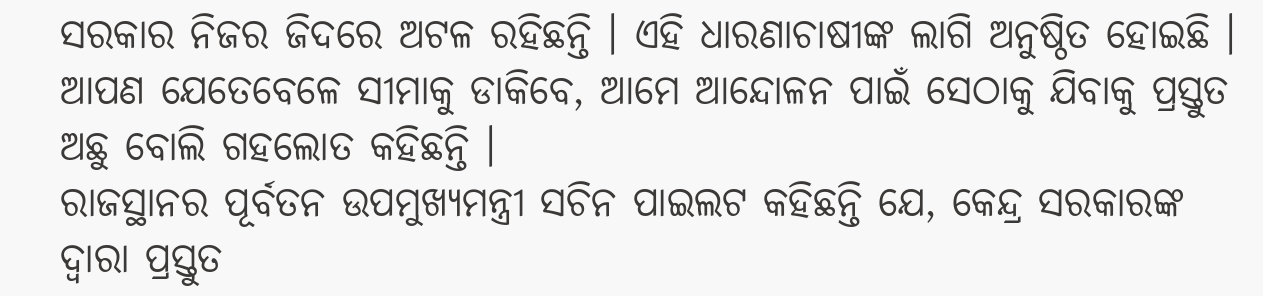ସରକାର ନିଜର ଜିଦରେ ଅଟଳ ରହିଛନ୍ତି । ଏହି ଧାରଣାଚାଷୀଙ୍କ ଲାଗି ଅନୁଷ୍ଠିତ ହୋଇଛି । ଆପଣ ଯେତେବେଳେ ସୀମାକୁ ଡାକିବେ, ଆମେ ଆନ୍ଦୋଳନ ପାଇଁ ସେଠାକୁ ଯିବାକୁ ପ୍ରସ୍ତୁତ ଅଛୁ ବୋଲି ଗହଲୋତ କହିଛନ୍ତି ।
ରାଜସ୍ଥାନର ପୂର୍ବତନ ଉପମୁଖ୍ୟମନ୍ତ୍ରୀ ସଚିନ ପାଇଲଟ କହିଛନ୍ତି ଯେ, କେନ୍ଦ୍ର ସରକାରଙ୍କ ଦ୍ୱାରା ପ୍ରସ୍ତୁତ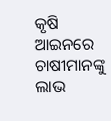କୃଷି ଆଇନରେ ଚାଷୀମାନଙ୍କୁ ଲାଭ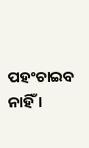ପହଂଚାଇବ ନାହିଁ ।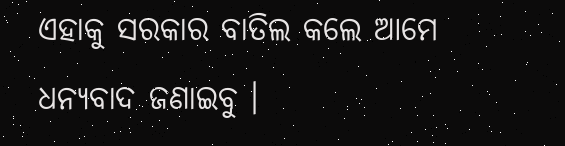ଏହାକୁ ସରକାର ବାତିଲ କଲେ ଆମେ ଧନ୍ୟବାଦ ଜଣାଇବୁ ।